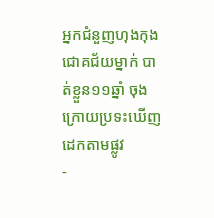អ្នកជំនួញហុងកុងជោគជ័យម្នាក់ បាត់ខ្លួន១១ឆ្នាំ ចុងក្រោយប្រទះឃើញដេកតាមផ្លូវ
-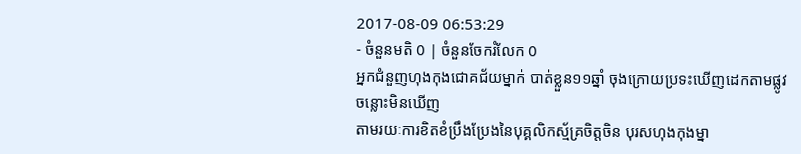2017-08-09 06:53:29
- ចំនួនមតិ 0 | ចំនួនចែករំលែក 0
អ្នកជំនួញហុងកុងជោគជ័យម្នាក់ បាត់ខ្លួន១១ឆ្នាំ ចុងក្រោយប្រទះឃើញដេកតាមផ្លូវ
ចន្លោះមិនឃើញ
តាមរយៈការខិតខំប្រឹងប្រែងនៃបុគ្គលិកស្ម័គ្រចិត្តចិន បុរសហុងកុងម្នា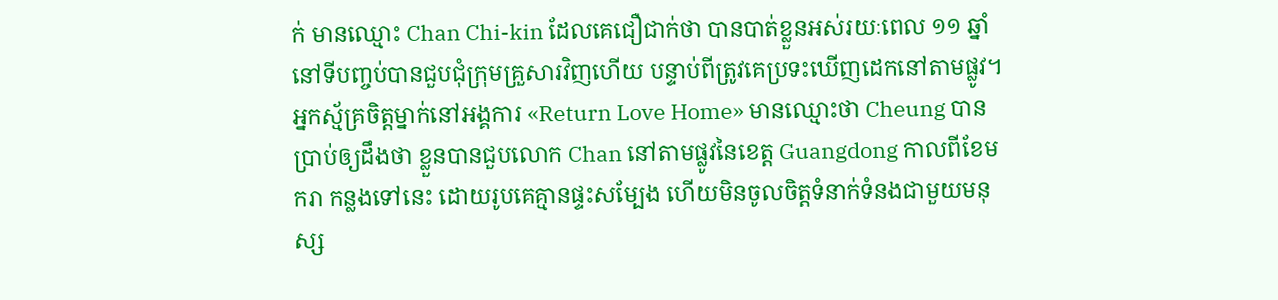ក់ មានឈ្មោះ Chan Chi-kin ដែលគេជឿជាក់ថា បានបាត់ខ្លួនអស់រយៈពេល ១១ ឆ្នាំ នៅទីបញ្ចប់បានជួបជុំក្រុមគ្រួសារវិញហើយ បន្ទាប់ពីត្រូវគេប្រទះឃើញដេកនៅតាមផ្លូវ។
អ្នកស្ម័គ្រចិត្តម្នាក់នៅអង្គការ «Return Love Home» មានឈ្មោះថា Cheung បានប្រាប់ឲ្យដឹងថា ខ្លួនបានជួបលោក Chan នៅតាមផ្លូវនៃខេត្ត Guangdong កាលពីខែមករា កន្លងទៅនេះ ដោយរូបគេគ្មានផ្ទះសម្បែង ហើយមិនចូលចិត្តទំនាក់ទំនងជាមួយមនុស្ស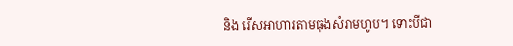និង រើសអាហារតាមធុងសំរាមហូប។ ទោះបីជា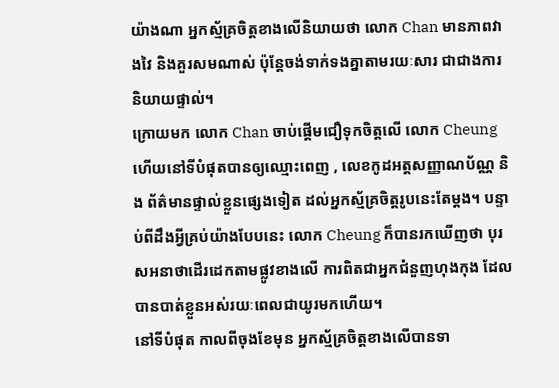យ៉ាងណា អ្នកស្ម័គ្រចិត្តខាងលើនិយាយថា លោក Chan មានភាពវាងវៃ និងគួរសមណាស់ ប៉ុន្តែចង់ទាក់ទងគ្នាតាមរយៈសារ ជាជាងការនិយាយផ្ទាល់។
ក្រោយមក លោក Chan ចាប់ផ្ដើមជឿទុកចិត្តលើ លោក Cheung ហើយនៅទីបំផុតបានឲ្យឈ្មោះពេញ , លេខកូដអត្តសញ្ញាណប័ណ្ណ និង ព័ត៌មានផ្ទាល់ខ្លួនផ្សេងទៀត ដល់អ្នកស្ម័គ្រចិត្តរូបនេះតែម្ដង។ បន្ទាប់ពីដឹងអ្វីគ្រប់យ៉ាងបែបនេះ លោក Cheung ក៏បានរកឃើញថា បុរសអនាថាដើរដេកតាមផ្លូវខាងលើ ការពិតជាអ្នកជំនួញហុងកុង ដែលបានបាត់ខ្លួនអស់រយៈពេលជាយូរមកហើយ។
នៅទីបំផុត កាលពីចុងខែមុន អ្នកស្ម័គ្រចិត្តខាងលើបានទា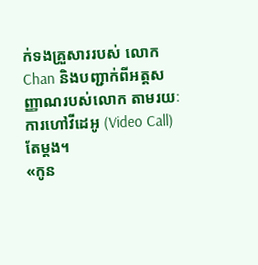ក់ទងគ្រួសាររបស់ លោក Chan និងបញ្ជាក់ពីអត្តសញ្ញាណរបស់លោក តាមរយៈការហៅវីដេអូ (Video Call) តែម្ដង។
«កូន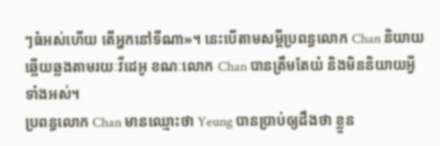ៗធំអស់ហើយ តើអ្នកនៅទីណា»។ នេះបើតាមសម្តីប្រពន្ធលោក Chan និយាយឆ្លើយឆ្លងតាមរយៈវីដេអូ ខណៈលោក Chan បានត្រឹមតែយំ និងមិននិយាយអ្វីទាំងអស់។
ប្រពន្ធលោក Chan មានឈ្មោះថា Yeung បានប្រាប់ឲ្យដឹងថា ខ្លួន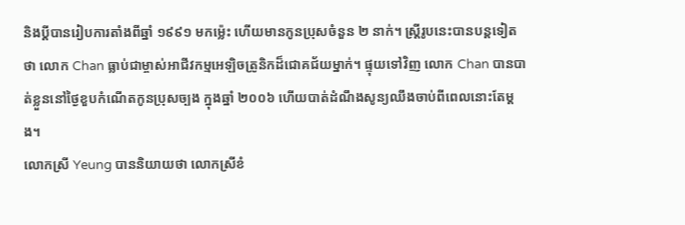និងប្តីបានរៀបការតាំងពីឆ្នាំ ១៩៩១ មកម្ល៉េះ ហើយមានកូនប្រុសចំនួន ២ នាក់។ ស្រ្តីរូបនេះបានបន្តទៀតថា លោក Chan ធ្លាប់ជាម្ចាស់អាជីវកម្មអេឡិចត្រូនិកដ៏ជោគជ័យម្នាក់។ ផ្ទុយទៅវិញ លោក Chan បានបាត់ខ្លួននៅថ្ងៃខួបកំណើតកូនប្រុសច្បង ក្នុងឆ្នាំ ២០០៦ ហើយបាត់ដំណឹងសូន្យឈឹងចាប់ពីពេលនោះតែម្ដង។
លោកស្រី Yeung បាននិយាយថា លោកស្រីខំ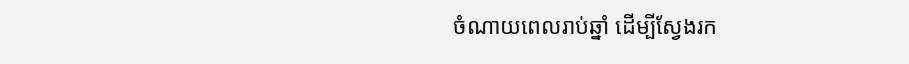ចំណាយពេលរាប់ឆ្នាំ ដើម្បីស្វែងរក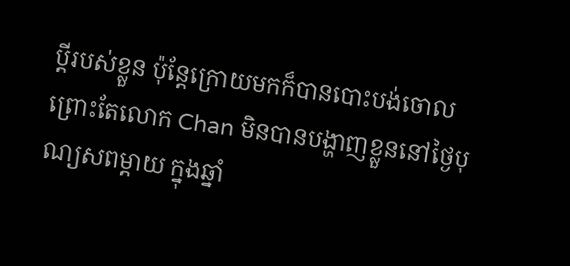ប្តីរបស់ខ្លួន ប៉ុន្តែក្រោយមកក៏បានបោះបង់ចោល ព្រោះតែលោក Chan មិនបានបង្ហាញខ្លួននៅថ្ងៃបុណ្យសពម្ដាយ ក្នុងឆ្នាំ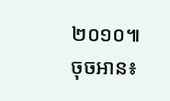២០១០៕
ចុចអាន៖